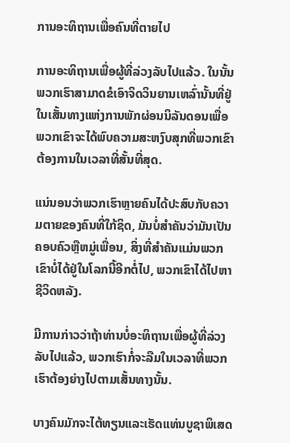ການອະທິຖານເພື່ອຄົນທີ່ຕາຍໄປ

ການອະທິຖານເພື່ອຜູ້ທີ່ລ່ວງລັບໄປແລ້ວ. ໃນນັ້ນພວກເຮົາສາມາດຂໍເອົາຈິດວິນຍານເຫລົ່ານັ້ນທີ່ຢູ່ໃນເສັ້ນທາງແຫ່ງການພັກຜ່ອນນິລັນດອນເພື່ອພວກເຂົາຈະໄດ້ພົບຄວາມສະຫງົບສຸກທີ່ພວກເຂົາຕ້ອງການໃນເວລາທີ່ສັ້ນທີ່ສຸດ.

ແນ່ນອນວ່າພວກເຮົາຫຼາຍຄົນໄດ້ປະສົບກັບຄວາມຕາຍຂອງຄົນທີ່ໃກ້ຊິດ, ມັນບໍ່ສໍາຄັນວ່າມັນເປັນຄອບຄົວຫຼືຫມູ່ເພື່ອນ, ສິ່ງທີ່ສໍາຄັນແມ່ນພວກເຂົາບໍ່ໄດ້ຢູ່ໃນໂລກນີ້ອີກຕໍ່ໄປ, ພວກເຂົາໄດ້ໄປຫາຊີວິດຫລັງ.

ມີການກ່າວວ່າຖ້າທ່ານບໍ່ອະທິຖານເພື່ອຜູ້ທີ່ລ່ວງລັບໄປແລ້ວ, ພວກເຮົາກໍ່ຈະລືມໃນເວລາທີ່ພວກເຮົາຕ້ອງຍ່າງໄປຕາມເສັ້ນທາງນັ້ນ.

ບາງຄົນມັກຈະໄຕ້ທຽນແລະເຮັດແທ່ນບູຊາພິເສດ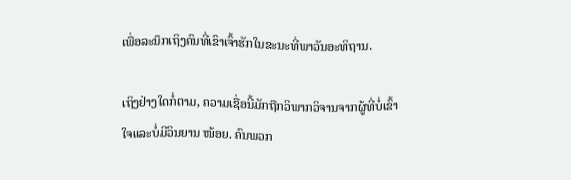ເພື່ອລະນຶກເຖິງຄົນທີ່ເຂົາເຈົ້າຮັກໃນຂະນະທີ່ພາວັນອະທິຖານ.

ເຖິງຢ່າງໃດກໍ່ຕາມ, ຄວາມເຊື່ອນີ້ມັກຖືກວິພາກວິຈານຈາກຜູ້ທີ່ບໍ່ເຂົ້າໃຈແລະບໍ່ມີວິນຍານ ໜ້ອຍ. ຄົນພວກ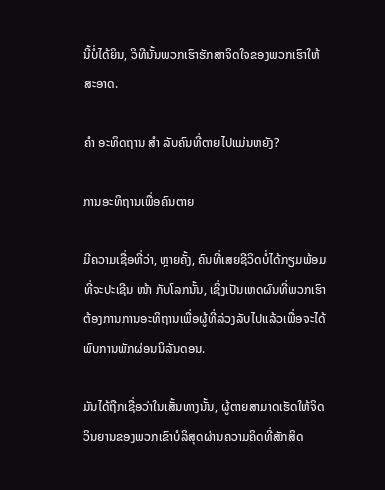ນີ້ບໍ່ໄດ້ຍິນ, ວິທີນັ້ນພວກເຮົາຮັກສາຈິດໃຈຂອງພວກເຮົາໃຫ້ສະອາດ.

ຄຳ ອະທິດຖານ ສຳ ລັບຄົນທີ່ຕາຍໄປແມ່ນຫຍັງ?

ການອະທິຖານເພື່ອຄົນຕາຍ

ມີຄວາມເຊື່ອທີ່ວ່າ, ຫຼາຍຄັ້ງ, ຄົນທີ່ເສຍຊີວິດບໍ່ໄດ້ກຽມພ້ອມທີ່ຈະປະເຊີນ ໜ້າ ກັບໂລກນັ້ນ, ເຊິ່ງເປັນເຫດຜົນທີ່ພວກເຮົາຕ້ອງການການອະທິຖານເພື່ອຜູ້ທີ່ລ່ວງລັບໄປແລ້ວເພື່ອຈະໄດ້ພົບການພັກຜ່ອນນິລັນດອນ.

ມັນໄດ້ຖືກເຊື່ອວ່າໃນເສັ້ນທາງນັ້ນ, ຜູ້ຕາຍສາມາດເຮັດໃຫ້ຈິດວິນຍານຂອງພວກເຂົາບໍລິສຸດຜ່ານຄວາມຄິດທີ່ສັກສິດ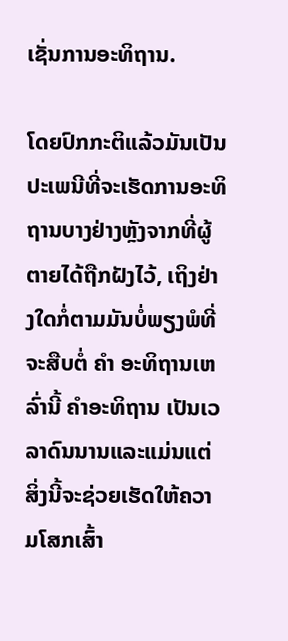ເຊັ່ນການອະທິຖານ.

ໂດຍປົກກະຕິແລ້ວມັນເປັນປະເພນີທີ່ຈະເຮັດການອະທິຖານບາງຢ່າງຫຼັງຈາກທີ່ຜູ້ຕາຍໄດ້ຖືກຝັງໄວ້, ເຖິງຢ່າງໃດກໍ່ຕາມມັນບໍ່ພຽງພໍທີ່ຈະສືບຕໍ່ ຄຳ ອະທິຖານເຫລົ່ານີ້ ຄໍາອະທິຖານ ເປັນເວລາດົນນານແລະແມ່ນແຕ່ສິ່ງນີ້ຈະຊ່ວຍເຮັດໃຫ້ຄວາມໂສກເສົ້າ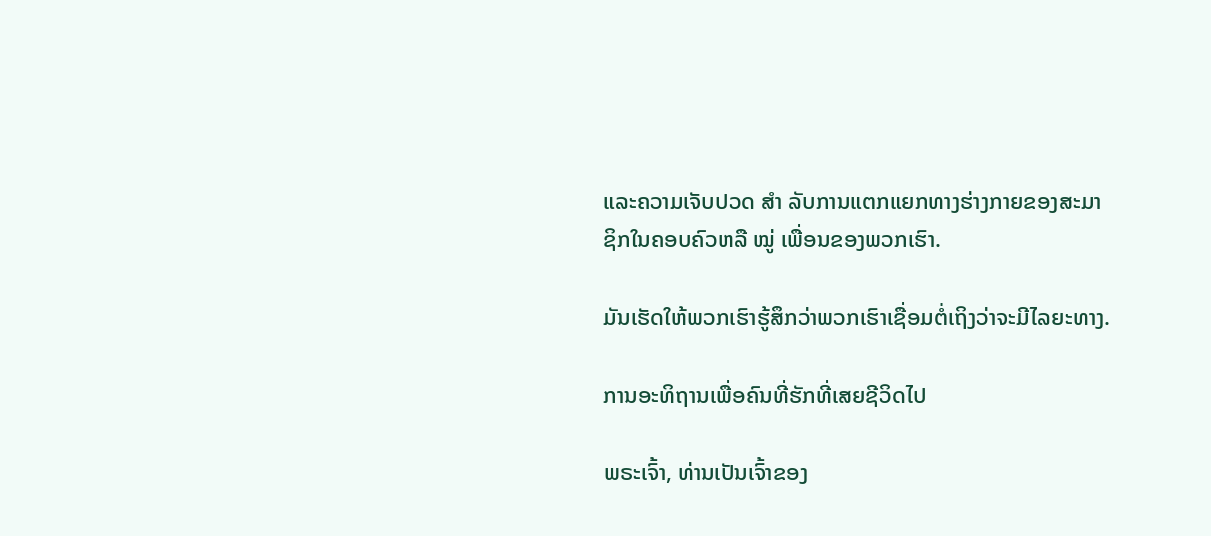ແລະຄວາມເຈັບປວດ ສຳ ລັບການແຕກແຍກທາງຮ່າງກາຍຂອງສະມາຊິກໃນຄອບຄົວຫລື ໝູ່ ເພື່ອນຂອງພວກເຮົາ.

ມັນເຮັດໃຫ້ພວກເຮົາຮູ້ສຶກວ່າພວກເຮົາເຊື່ອມຕໍ່ເຖິງວ່າຈະມີໄລຍະທາງ.

ການອະທິຖານເພື່ອຄົນທີ່ຮັກທີ່ເສຍຊີວິດໄປ

ພຣະເຈົ້າ, ທ່ານເປັນເຈົ້າຂອງ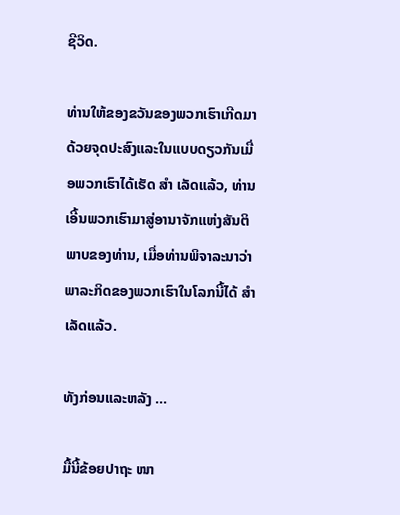ຊີວິດ.

ທ່ານໃຫ້ຂອງຂວັນຂອງພວກເຮົາເກີດມາດ້ວຍຈຸດປະສົງແລະໃນແບບດຽວກັນເມື່ອພວກເຮົາໄດ້ເຮັດ ສຳ ເລັດແລ້ວ, ທ່ານເອີ້ນພວກເຮົາມາສູ່ອານາຈັກແຫ່ງສັນຕິພາບຂອງທ່ານ, ເມື່ອທ່ານພິຈາລະນາວ່າພາລະກິດຂອງພວກເຮົາໃນໂລກນີ້ໄດ້ ສຳ ເລັດແລ້ວ.

ທັງກ່ອນແລະຫລັງ ...

ມື້ນີ້ຂ້ອຍປາຖະ ໜາ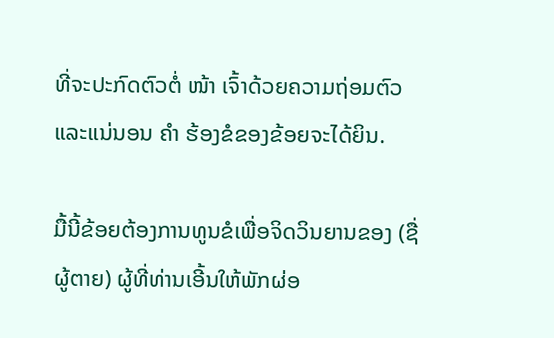ທີ່ຈະປະກົດຕົວຕໍ່ ໜ້າ ເຈົ້າດ້ວຍຄວາມຖ່ອມຕົວແລະແນ່ນອນ ຄຳ ຮ້ອງຂໍຂອງຂ້ອຍຈະໄດ້ຍິນ.

ມື້ນີ້ຂ້ອຍຕ້ອງການທູນຂໍເພື່ອຈິດວິນຍານຂອງ (ຊື່ຜູ້ຕາຍ) ຜູ້ທີ່ທ່ານເອີ້ນໃຫ້ພັກຜ່ອ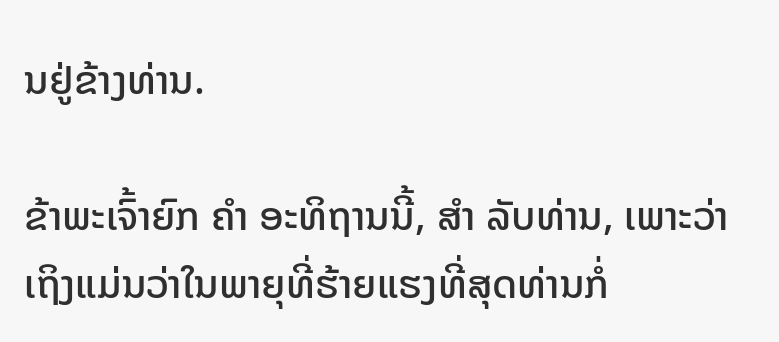ນຢູ່ຂ້າງທ່ານ.

ຂ້າພະເຈົ້າຍົກ ຄຳ ອະທິຖານນີ້, ສຳ ລັບທ່ານ, ເພາະວ່າເຖິງແມ່ນວ່າໃນພາຍຸທີ່ຮ້າຍແຮງທີ່ສຸດທ່ານກໍ່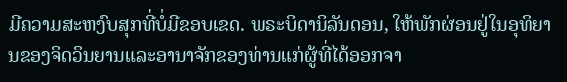ມີຄວາມສະຫງົບສຸກທີ່ບໍ່ມີຂອບເຂດ. ພຣະບິດານິລັນດອນ, ໃຫ້ພັກຜ່ອນຢູ່ໃນອຸທິຍານຂອງຈິດວິນຍານແລະອານາຈັກຂອງທ່ານແກ່ຜູ້ທີ່ໄດ້ອອກຈາ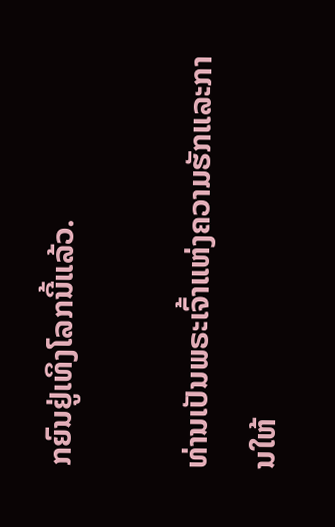ກຍົນຢູ່ເທິງໂລກນີ້ແລ້ວ.

ທ່ານເປັນພຣະເຈົ້າແຫ່ງຄວາມຮັກແລະການໃຫ້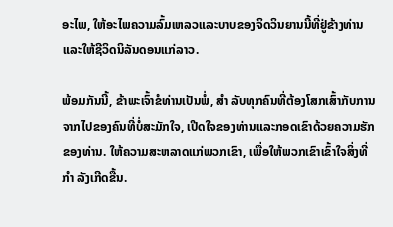ອະໄພ, ໃຫ້ອະໄພຄວາມລົ້ມເຫລວແລະບາບຂອງຈິດວິນຍານນີ້ທີ່ຢູ່ຂ້າງທ່ານແລະໃຫ້ຊີວິດນິລັນດອນແກ່ລາວ.

ພ້ອມກັນນີ້, ຂ້າພະເຈົ້າຂໍທ່ານເປັນພໍ່, ສຳ ລັບທຸກຄົນທີ່ຕ້ອງໂສກເສົ້າກັບການຈາກໄປຂອງຄົນທີ່ບໍ່ສະມັກໃຈ, ເປີດໃຈຂອງທ່ານແລະກອດເຂົາດ້ວຍຄວາມຮັກຂອງທ່ານ. ໃຫ້ຄວາມສະຫລາດແກ່ພວກເຂົາ, ເພື່ອໃຫ້ພວກເຂົາເຂົ້າໃຈສິ່ງທີ່ ກຳ ລັງເກີດຂື້ນ.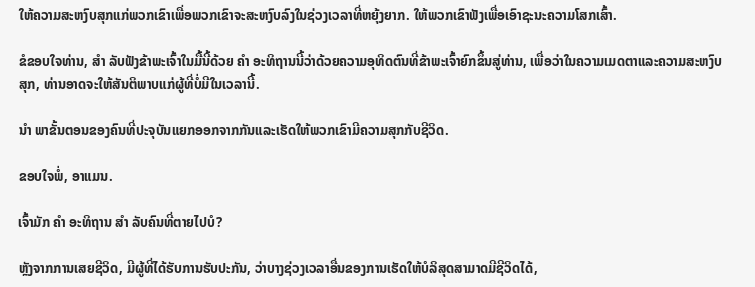ໃຫ້ຄວາມສະຫງົບສຸກແກ່ພວກເຂົາເພື່ອພວກເຂົາຈະສະຫງົບລົງໃນຊ່ວງເວລາທີ່ຫຍຸ້ງຍາກ. ໃຫ້ພວກເຂົາຟັງເພື່ອເອົາຊະນະຄວາມໂສກເສົ້າ.

ຂໍຂອບໃຈທ່ານ, ສຳ ລັບຟັງຂ້າພະເຈົ້າໃນມື້ນີ້ດ້ວຍ ຄຳ ອະທິຖານນີ້ວ່າດ້ວຍຄວາມອຸທິດຕົນທີ່ຂ້າພະເຈົ້າຍົກຂຶ້ນສູ່ທ່ານ, ເພື່ອວ່າໃນຄວາມເມດຕາແລະຄວາມສະຫງົບສຸກ, ທ່ານອາດຈະໃຫ້ສັນຕິພາບແກ່ຜູ້ທີ່ບໍ່ມີໃນເວລານີ້.

ນຳ ພາຂັ້ນຕອນຂອງຄົນທີ່ປະຈຸບັນແຍກອອກຈາກກັນແລະເຮັດໃຫ້ພວກເຂົາມີຄວາມສຸກກັບຊີວິດ.

ຂອບໃຈພໍ່, ອາແມນ.

ເຈົ້າມັກ ຄຳ ອະທິຖານ ສຳ ລັບຄົນທີ່ຕາຍໄປບໍ?

ຫຼັງຈາກການເສຍຊີວິດ, ມີຜູ້ທີ່ໄດ້ຮັບການຮັບປະກັນ, ວ່າບາງຊ່ວງເວລາອື່ນຂອງການເຮັດໃຫ້ບໍລິສຸດສາມາດມີຊີວິດໄດ້,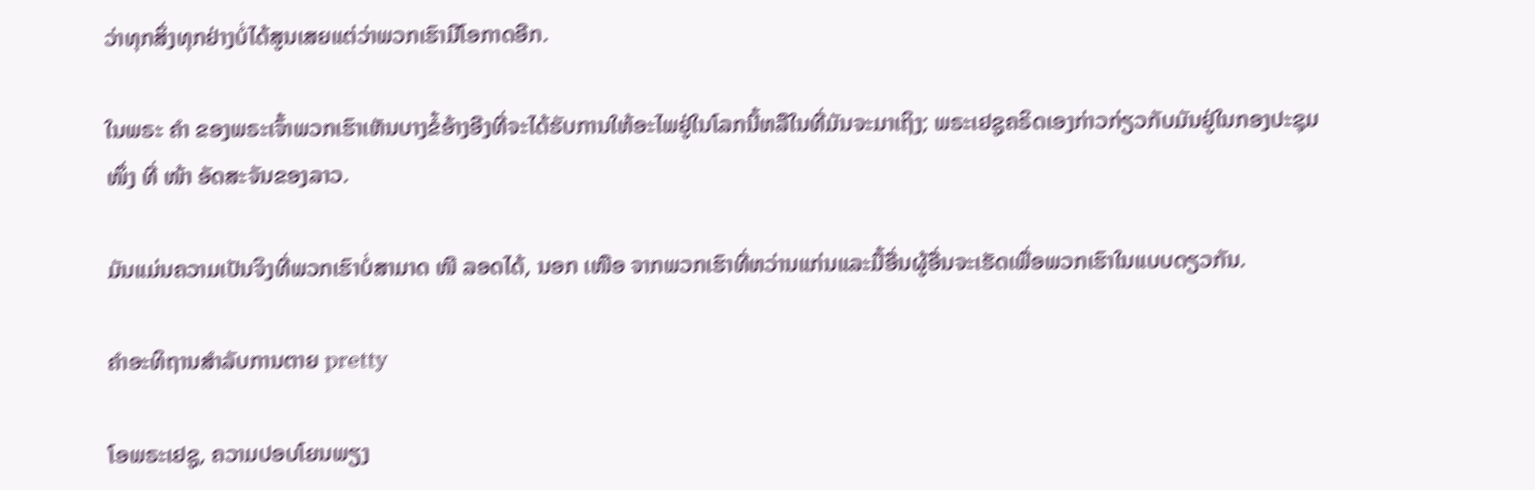ວ່າທຸກສິ່ງທຸກຢ່າງບໍ່ໄດ້ສູນເສຍແຕ່ວ່າພວກເຮົາມີໂອກາດອີກ.

ໃນພຣະ ຄຳ ຂອງພຣະເຈົ້າພວກເຮົາເຫັນບາງຂໍ້ອ້າງອີງທີ່ຈະໄດ້ຮັບການໃຫ້ອະໄພຢູ່ໃນໂລກນີ້ຫລືໃນທີ່ມັນຈະມາເຖິງ; ພຣະເຢຊູຄຣິດເອງກ່າວກ່ຽວກັບມັນຢູ່ໃນກອງປະຊຸມ ໜຶ່ງ ທີ່ ໜ້າ ອັດສະຈັນຂອງລາວ.

ມັນແມ່ນຄວາມເປັນຈິງທີ່ພວກເຮົາບໍ່ສາມາດ ໜີ ລອດໄດ້, ນອກ ເໜືອ ຈາກພວກເຮົາທີ່ຫວ່ານແກ່ນແລະມື້ອື່ນຜູ້ອື່ນຈະເຮັດເພື່ອພວກເຮົາໃນແບບດຽວກັນ.

ຄໍາອະທິຖານສໍາລັບການຕາຍ pretty

ໂອພຣະເຢຊູ, ຄວາມປອບໂຍນພຽງ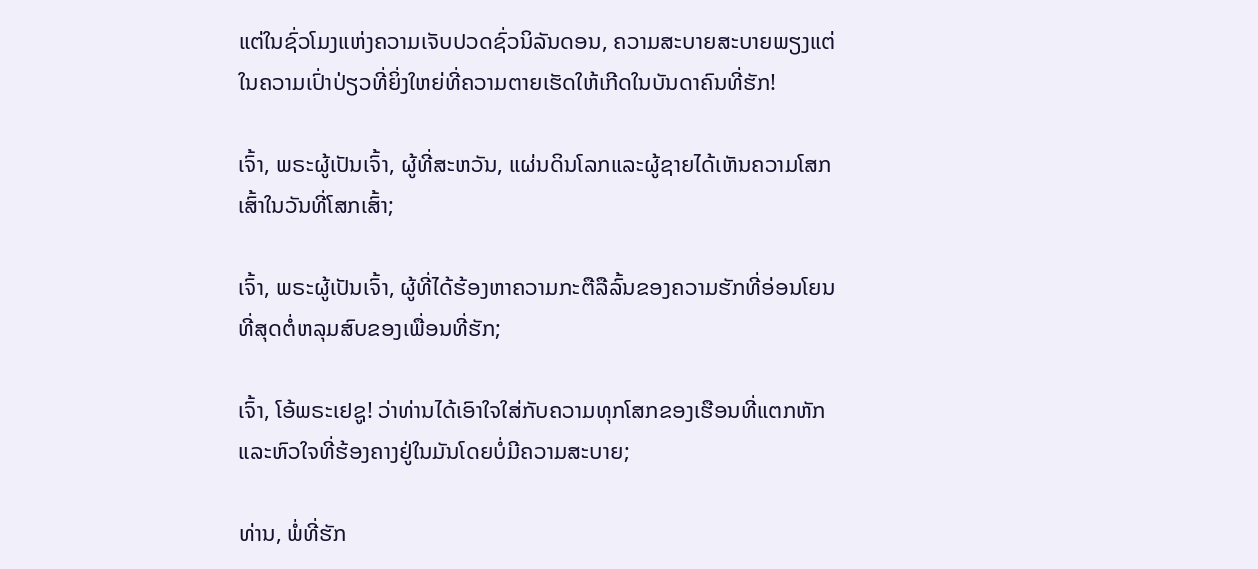ແຕ່ໃນຊົ່ວໂມງແຫ່ງຄວາມເຈັບປວດຊົ່ວນິລັນດອນ, ຄວາມສະບາຍສະບາຍພຽງແຕ່ໃນຄວາມເປົ່າປ່ຽວທີ່ຍິ່ງໃຫຍ່ທີ່ຄວາມຕາຍເຮັດໃຫ້ເກີດໃນບັນດາຄົນທີ່ຮັກ!

ເຈົ້າ, ພຣະຜູ້ເປັນເຈົ້າ, ຜູ້ທີ່ສະຫວັນ, ແຜ່ນດິນໂລກແລະຜູ້ຊາຍໄດ້ເຫັນຄວາມໂສກເສົ້າໃນວັນທີ່ໂສກເສົ້າ;

ເຈົ້າ, ພຣະຜູ້ເປັນເຈົ້າ, ຜູ້ທີ່ໄດ້ຮ້ອງຫາຄວາມກະຕືລືລົ້ນຂອງຄວາມຮັກທີ່ອ່ອນໂຍນທີ່ສຸດຕໍ່ຫລຸມສົບຂອງເພື່ອນທີ່ຮັກ;

ເຈົ້າ, ໂອ້ພຣະເຢຊູ! ວ່າທ່ານໄດ້ເອົາໃຈໃສ່ກັບຄວາມທຸກໂສກຂອງເຮືອນທີ່ແຕກຫັກແລະຫົວໃຈທີ່ຮ້ອງຄາງຢູ່ໃນມັນໂດຍບໍ່ມີຄວາມສະບາຍ;

ທ່ານ, ພໍ່ທີ່ຮັກ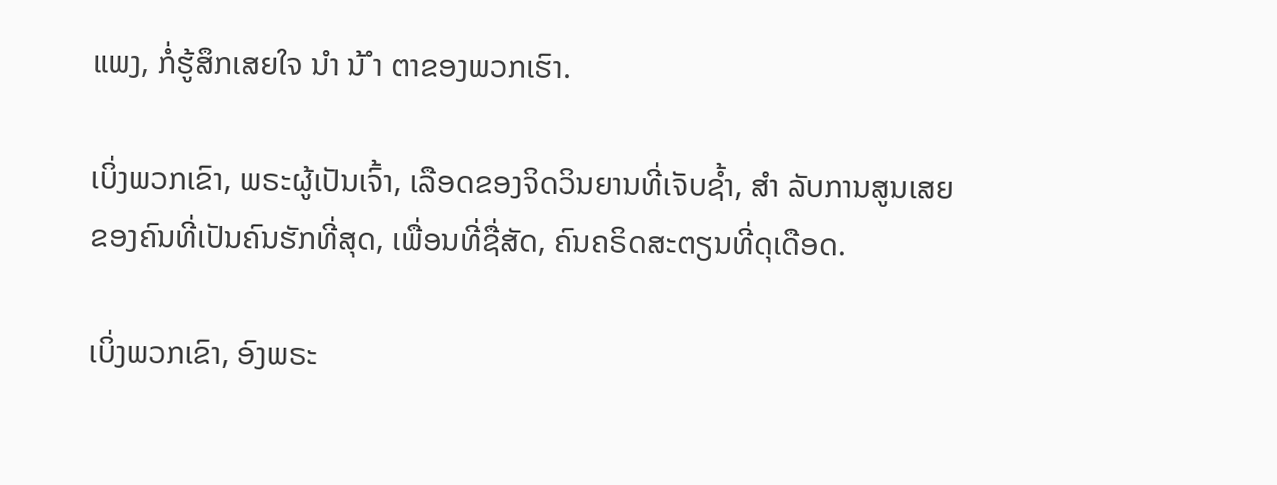ແພງ, ກໍ່ຮູ້ສຶກເສຍໃຈ ນຳ ນ້ ຳ ຕາຂອງພວກເຮົາ.

ເບິ່ງພວກເຂົາ, ພຣະຜູ້ເປັນເຈົ້າ, ເລືອດຂອງຈິດວິນຍານທີ່ເຈັບຊໍ້າ, ສຳ ລັບການສູນເສຍຂອງຄົນທີ່ເປັນຄົນຮັກທີ່ສຸດ, ເພື່ອນທີ່ຊື່ສັດ, ຄົນຄຣິດສະຕຽນທີ່ດຸເດືອດ.

ເບິ່ງພວກເຂົາ, ອົງພຣະ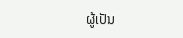ຜູ້ເປັນ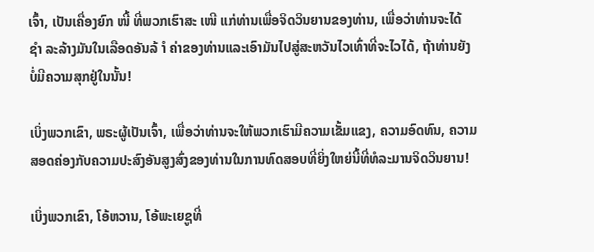ເຈົ້າ, ເປັນເຄື່ອງຍົກ ໜີ້ ທີ່ພວກເຮົາສະ ເໜີ ແກ່ທ່ານເພື່ອຈິດວິນຍານຂອງທ່ານ, ເພື່ອວ່າທ່ານຈະໄດ້ ຊຳ ລະລ້າງມັນໃນເລືອດອັນລ້ ຳ ຄ່າຂອງທ່ານແລະເອົາມັນໄປສູ່ສະຫວັນໄວເທົ່າທີ່ຈະໄວໄດ້, ຖ້າທ່ານຍັງບໍ່ມີຄວາມສຸກຢູ່ໃນນັ້ນ!

ເບິ່ງພວກເຂົາ, ພຣະຜູ້ເປັນເຈົ້າ, ເພື່ອວ່າທ່ານຈະໃຫ້ພວກເຮົາມີຄວາມເຂັ້ມແຂງ, ຄວາມອົດທົນ, ຄວາມສອດຄ່ອງກັບຄວາມປະສົງອັນສູງສົ່ງຂອງທ່ານໃນການທົດສອບທີ່ຍິ່ງໃຫຍ່ນີ້ທີ່ທໍລະມານຈິດວິນຍານ!

ເບິ່ງພວກເຂົາ, ໂອ້ຫວານ, ໂອ້ພະເຍຊູທີ່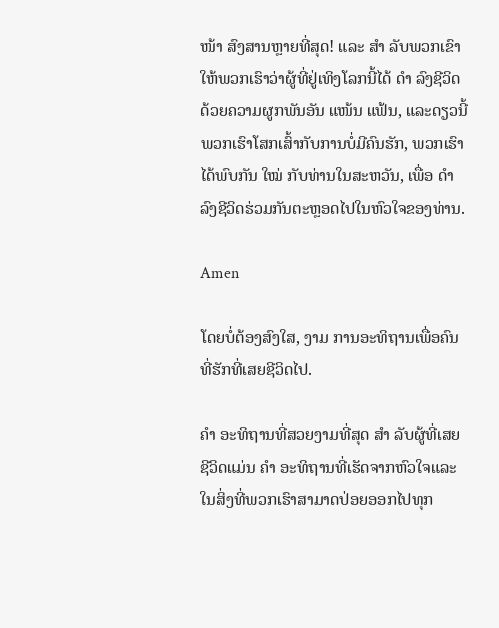ໜ້າ ສົງສານຫຼາຍທີ່ສຸດ! ແລະ ສຳ ລັບພວກເຂົາໃຫ້ພວກເຮົາວ່າຜູ້ທີ່ຢູ່ເທິງໂລກນີ້ໄດ້ ດຳ ລົງຊີວິດດ້ວຍຄວາມຜູກພັນອັນ ແໜ້ນ ແຟ້ນ, ແລະດຽວນີ້ພວກເຮົາໂສກເສົ້າກັບການບໍ່ມີຄົນຮັກ, ພວກເຮົາໄດ້ພົບກັນ ໃໝ່ ກັບທ່ານໃນສະຫວັນ, ເພື່ອ ດຳ ລົງຊີວິດຮ່ວມກັນຕະຫຼອດໄປໃນຫົວໃຈຂອງທ່ານ.

Amen

ໂດຍບໍ່ຕ້ອງສົງໃສ, ງາມ ການອະທິຖານເພື່ອຄົນທີ່ຮັກທີ່ເສຍຊີວິດໄປ.

ຄຳ ອະທິຖານທີ່ສວຍງາມທີ່ສຸດ ສຳ ລັບຜູ້ທີ່ເສຍຊີວິດແມ່ນ ຄຳ ອະທິຖານທີ່ເຮັດຈາກຫົວໃຈແລະໃນສິ່ງທີ່ພວກເຮົາສາມາດປ່ອຍອອກໄປທຸກ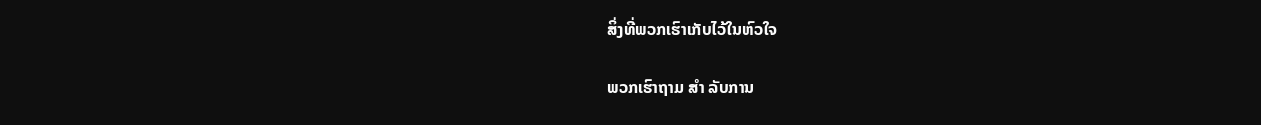ສິ່ງທີ່ພວກເຮົາເກັບໄວ້ໃນຫົວໃຈ

ພວກເຮົາຖາມ ສຳ ລັບການ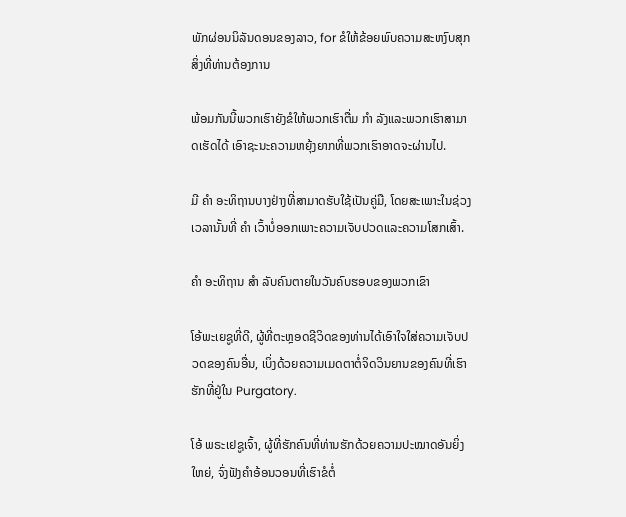ພັກຜ່ອນນິລັນດອນຂອງລາວ, for ຂໍໃຫ້ຂ້ອຍພົບຄວາມສະຫງົບສຸກ ສິ່ງທີ່ທ່ານຕ້ອງການ

ພ້ອມກັນນີ້ພວກເຮົາຍັງຂໍໃຫ້ພວກເຮົາຕື່ມ ກຳ ລັງແລະພວກເຮົາສາມາດເຮັດໄດ້ ເອົາຊະນະຄວາມຫຍຸ້ງຍາກທີ່ພວກເຮົາອາດຈະຜ່ານໄປ.

ມີ ຄຳ ອະທິຖານບາງຢ່າງທີ່ສາມາດຮັບໃຊ້ເປັນຄູ່ມື, ໂດຍສະເພາະໃນຊ່ວງເວລານັ້ນທີ່ ຄຳ ເວົ້າບໍ່ອອກເພາະຄວາມເຈັບປວດແລະຄວາມໂສກເສົ້າ.

ຄຳ ອະທິຖານ ສຳ ລັບຄົນຕາຍໃນວັນຄົບຮອບຂອງພວກເຂົາ

ໂອ້ພະເຍຊູທີ່ດີ, ຜູ້ທີ່ຕະຫຼອດຊີວິດຂອງທ່ານໄດ້ເອົາໃຈໃສ່ຄວາມເຈັບປວດຂອງຄົນອື່ນ, ເບິ່ງດ້ວຍຄວາມເມດຕາຕໍ່ຈິດວິນຍານຂອງຄົນທີ່ເຮົາຮັກທີ່ຢູ່ໃນ Purgatory.

ໂອ້ ພຣະເຢຊູເຈົ້າ, ຜູ້ທີ່ຮັກຄົນທີ່ທ່ານຮັກດ້ວຍຄວາມປະໝາດອັນຍິ່ງໃຫຍ່, ຈົ່ງຟັງຄຳອ້ອນວອນທີ່ເຮົາຂໍຕໍ່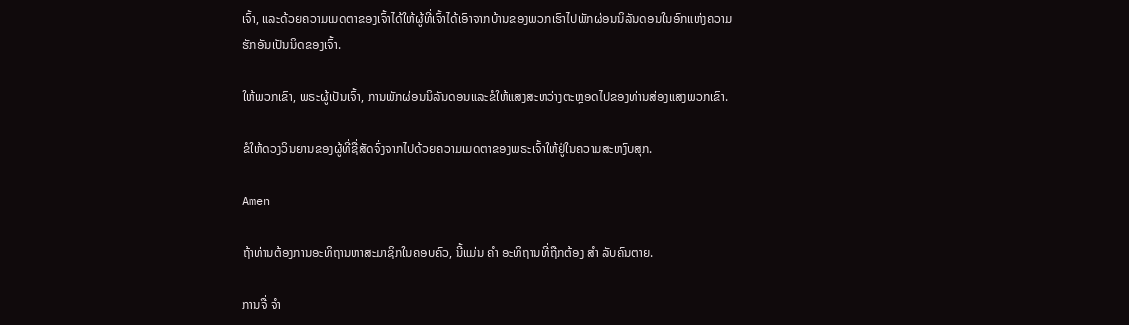ເຈົ້າ, ແລະດ້ວຍຄວາມເມດຕາຂອງເຈົ້າໄດ້ໃຫ້ຜູ້ທີ່ເຈົ້າໄດ້ເອົາຈາກບ້ານຂອງພວກເຮົາໄປພັກຜ່ອນນິລັນດອນໃນອົກແຫ່ງຄວາມຮັກອັນເປັນນິດຂອງເຈົ້າ.

ໃຫ້ພວກເຂົາ, ພຣະຜູ້ເປັນເຈົ້າ, ການພັກຜ່ອນນິລັນດອນແລະຂໍໃຫ້ແສງສະຫວ່າງຕະຫຼອດໄປຂອງທ່ານສ່ອງແສງພວກເຂົາ.

ຂໍໃຫ້ດວງວິນຍານຂອງຜູ້ທີ່ຊື່ສັດຈົ່ງຈາກໄປດ້ວຍຄວາມເມດຕາຂອງພຣະເຈົ້າໃຫ້ຢູ່ໃນຄວາມສະຫງົບສຸກ.

Amen

ຖ້າທ່ານຕ້ອງການອະທິຖານຫາສະມາຊິກໃນຄອບຄົວ, ນີ້ແມ່ນ ຄຳ ອະທິຖານທີ່ຖືກຕ້ອງ ສຳ ລັບຄົນຕາຍ.

ການຈື່ ຈຳ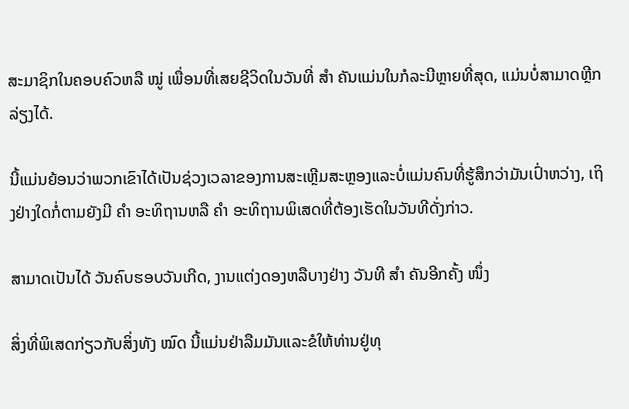ສະມາຊິກໃນຄອບຄົວຫລື ໝູ່ ເພື່ອນທີ່ເສຍຊີວິດໃນວັນທີ່ ສຳ ຄັນແມ່ນໃນກໍລະນີຫຼາຍທີ່ສຸດ, ແມ່ນບໍ່ສາມາດຫຼີກລ່ຽງໄດ້.

ນີ້ແມ່ນຍ້ອນວ່າພວກເຂົາໄດ້ເປັນຊ່ວງເວລາຂອງການສະເຫຼີມສະຫຼອງແລະບໍ່ແມ່ນຄົນທີ່ຮູ້ສຶກວ່າມັນເປົ່າຫວ່າງ, ເຖິງຢ່າງໃດກໍ່ຕາມຍັງມີ ຄຳ ອະທິຖານຫລື ຄຳ ອະທິຖານພິເສດທີ່ຕ້ອງເຮັດໃນວັນທີດັ່ງກ່າວ.

ສາມາດເປັນໄດ້ ວັນຄົບຮອບວັນເກີດ, ງານແຕ່ງດອງຫລືບາງຢ່າງ ວັນທີ ສຳ ຄັນອີກຄັ້ງ ໜຶ່ງ

ສິ່ງທີ່ພິເສດກ່ຽວກັບສິ່ງທັງ ໝົດ ນີ້ແມ່ນຢ່າລືມມັນແລະຂໍໃຫ້ທ່ານຢູ່ທຸ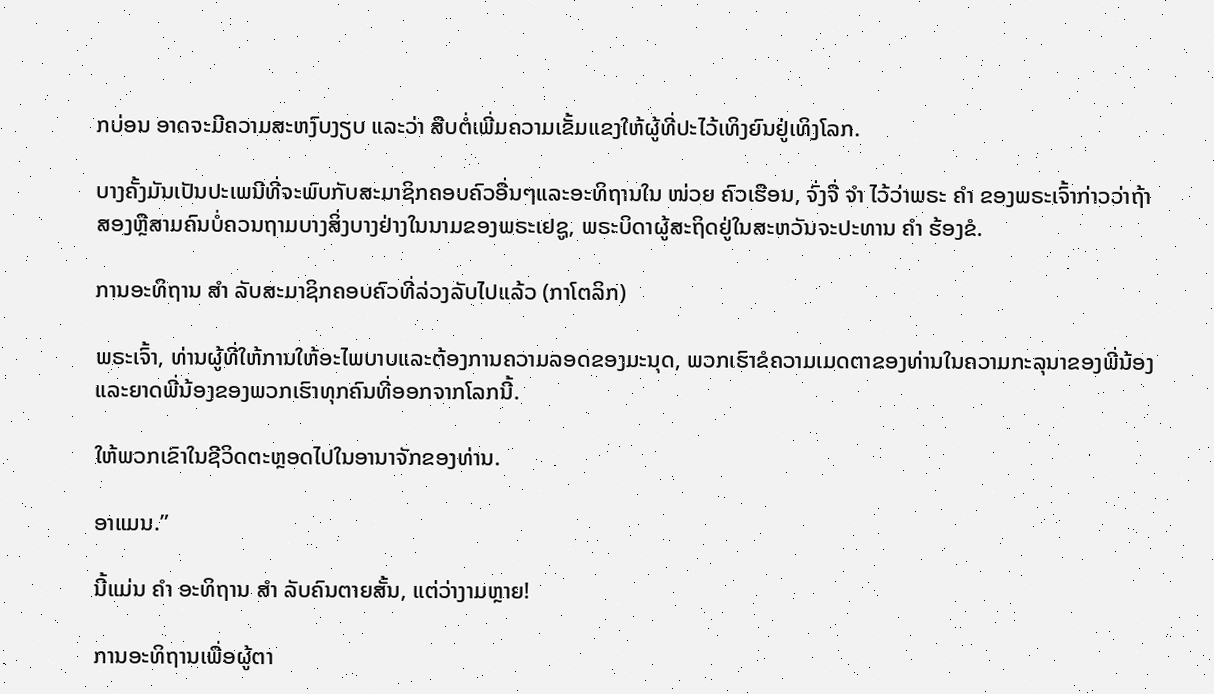ກບ່ອນ ອາດຈະມີຄວາມສະຫງົບງຽບ ແລະວ່າ ສືບຕໍ່ເພີ່ມຄວາມເຂັ້ມແຂງໃຫ້ຜູ້ທີ່ປະໄວ້ເທິງຍົນຢູ່ເທິງໂລກ.

ບາງຄັ້ງມັນເປັນປະເພນີທີ່ຈະພົບກັບສະມາຊິກຄອບຄົວອື່ນໆແລະອະທິຖານໃນ ໜ່ວຍ ຄົວເຮືອນ, ຈົ່ງຈື່ ຈຳ ໄວ້ວ່າພຣະ ຄຳ ຂອງພຣະເຈົ້າກ່າວວ່າຖ້າສອງຫຼືສາມຄົນບໍ່ຄວນຖາມບາງສິ່ງບາງຢ່າງໃນນາມຂອງພຣະເຢຊູ, ພຣະບິດາຜູ້ສະຖິດຢູ່ໃນສະຫວັນຈະປະທານ ຄຳ ຮ້ອງຂໍ.

ການອະທິຖານ ສຳ ລັບສະມາຊິກຄອບຄົວທີ່ລ່ວງລັບໄປແລ້ວ (ກາໂຕລິກ)

ພຣະເຈົ້າ, ທ່ານຜູ້ທີ່ໃຫ້ການໃຫ້ອະໄພບາບແລະຕ້ອງການຄວາມລອດຂອງມະນຸດ, ພວກເຮົາຂໍຄວາມເມດຕາຂອງທ່ານໃນຄວາມກະລຸນາຂອງພີ່ນ້ອງແລະຍາດພີ່ນ້ອງຂອງພວກເຮົາທຸກຄົນທີ່ອອກຈາກໂລກນີ້.

ໃຫ້ພວກເຂົາໃນຊີວິດຕະຫຼອດໄປໃນອານາຈັກຂອງທ່ານ.

ອາແມນ.”

ນີ້ແມ່ນ ຄຳ ອະທິຖານ ສຳ ລັບຄົນຕາຍສັ້ນ, ແຕ່ວ່າງາມຫຼາຍ!

ການອະທິຖານເພື່ອຜູ້ຕາ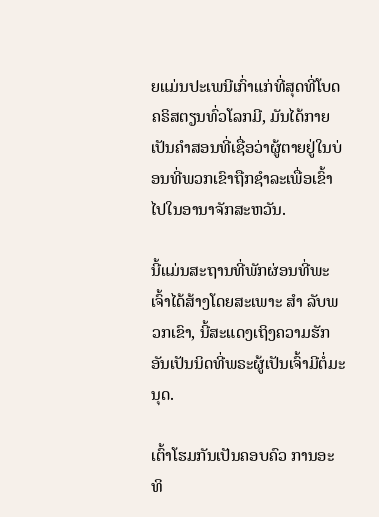ຍແມ່ນປະເພນີເກົ່າແກ່ທີ່ສຸດທີ່ໂບດຄຣິສຕຽນທົ່ວໂລກມີ, ມັນໄດ້ກາຍເປັນຄໍາສອນທີ່ເຊື່ອວ່າຜູ້ຕາຍຢູ່ໃນບ່ອນທີ່ພວກເຂົາຖືກຊໍາລະເພື່ອເຂົ້າໄປໃນອານາຈັກສະຫວັນ.

ນີ້ແມ່ນສະຖານທີ່ພັກຜ່ອນທີ່ພະເຈົ້າໄດ້ສ້າງໂດຍສະເພາະ ສຳ ລັບພວກເຂົາ, ນີ້ສະແດງເຖິງຄວາມຮັກອັນເປັນນິດທີ່ພຣະຜູ້ເປັນເຈົ້າມີຕໍ່ມະນຸດ.

ເຕົ້າໂຮມກັນເປັນຄອບຄົວ ການອະທິ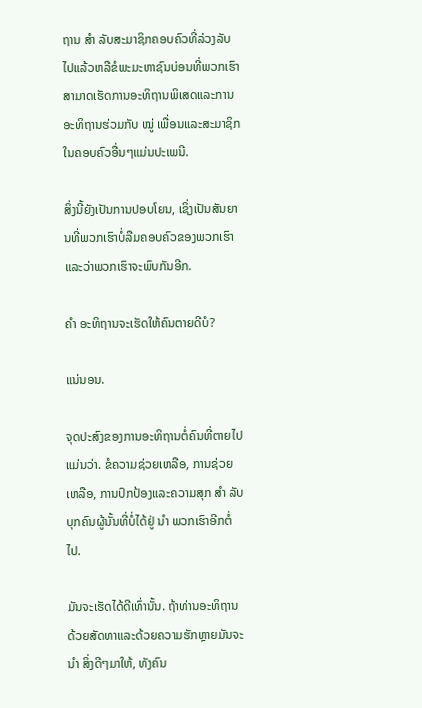ຖານ ສຳ ລັບສະມາຊິກຄອບຄົວທີ່ລ່ວງລັບໄປແລ້ວຫລືຂໍພະມະຫາຊົນບ່ອນທີ່ພວກເຮົາສາມາດເຮັດການອະທິຖານພິເສດແລະການອະທິຖານຮ່ວມກັບ ໝູ່ ເພື່ອນແລະສະມາຊິກໃນຄອບຄົວອື່ນໆແມ່ນປະເພນີ.

ສິ່ງນີ້ຍັງເປັນການປອບໂຍນ, ເຊິ່ງເປັນສັນຍານທີ່ພວກເຮົາບໍ່ລືມຄອບຄົວຂອງພວກເຮົາແລະວ່າພວກເຮົາຈະພົບກັນອີກ.

ຄຳ ອະທິຖານຈະເຮັດໃຫ້ຄົນຕາຍດີບໍ?

ແນ່ນອນ.

ຈຸດປະສົງຂອງການອະທິຖານຕໍ່ຄົນທີ່ຕາຍໄປແມ່ນວ່າ. ຂໍຄວາມຊ່ວຍເຫລືອ, ການຊ່ວຍເຫລືອ, ການປົກປ້ອງແລະຄວາມສຸກ ສຳ ລັບບຸກຄົນຜູ້ນັ້ນທີ່ບໍ່ໄດ້ຢູ່ ນຳ ພວກເຮົາອີກຕໍ່ໄປ.

ມັນຈະເຮັດໄດ້ດີເທົ່ານັ້ນ. ຖ້າທ່ານອະທິຖານດ້ວຍສັດທາແລະດ້ວຍຄວາມຮັກຫຼາຍມັນຈະ ນຳ ສິ່ງດີໆມາໃຫ້, ທັງຄົນ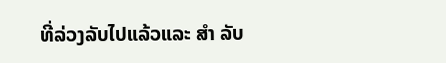ທີ່ລ່ວງລັບໄປແລ້ວແລະ ສຳ ລັບ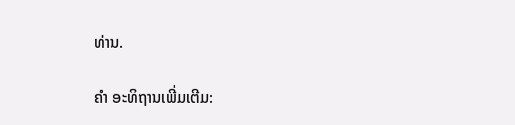ທ່ານ.

ຄຳ ອະທິຖານເພີ່ມເຕີມ: